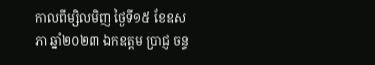កាលពីម្សិលមិញ ថ្ងៃទី១៥ ខែឧសភា ឆ្នាំ២០២៣ ឯកឧត្តម ប្រាជ្ញ ចន្ទ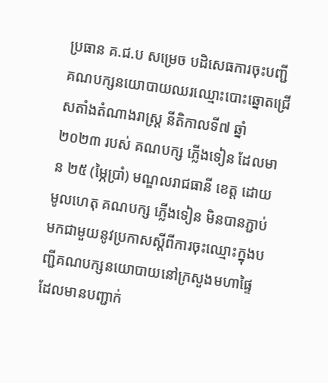ប្រធាន គ.ជ.ប សម្រេច បដិសេធការចុះបញ្ជីគណបក្សនយោបាយឈរឈ្មោះបោះឆ្នោតជ្រើសតាំងតំណាងរាស្រ្ត នីតិកាលទី៧ ឆ្នាំ២០២៣ របស់ គណបក្ស ភ្លើងទៀន ដែលមាន ២៥ (ម្ភៃប្រាំ) មណ្ឌលរាជធានី ខេត្ត ដោយមូលហេតុ គណបក្ស ភ្លើងទៀន មិនបានភ្ជាប់មកជាមួយនូវប្រកាសស្តីពីការចុះឈ្មោះក្នុងបញ្ជីគណបក្សនយោបាយនៅក្រសួងមហាផ្ទៃ ដែលមានបញ្ជាក់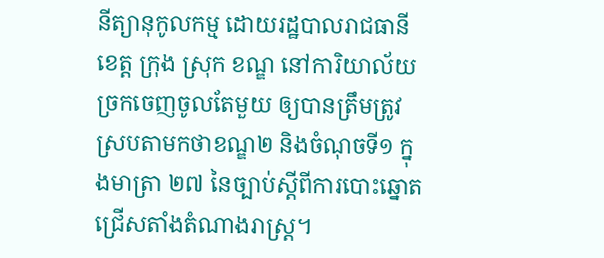នីត្យានុកូលកម្ម ដោយរដ្ឋបាលរាជធានី ខេត្ត ក្រុង ស្រុក ខណ្ឌ នៅការិយាល័យច្រកចេញចូលតែមួយ ឲ្យបានត្រឹមត្រូវស្របតាមកថាខណ្ឌ២ និងចំណុចទី១ ក្នុងមាត្រា ២៧ នៃច្បាប់ស្តីពីការបោះឆ្នោតជ្រើសតាំងតំណាងរាស្រ្ត។